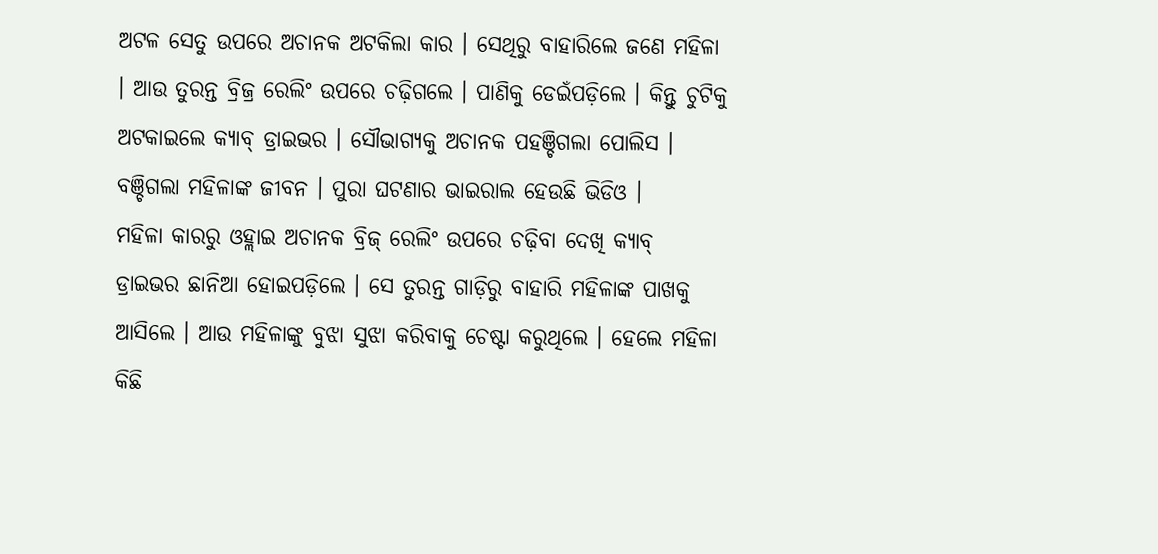ଅଟଳ ସେତୁ ଉପରେ ଅଚାନକ ଅଟକିଲା କାର । ସେଥିରୁ ବାହାରିଲେ ଜଣେ ମହିଳା । ଆଉ ତୁରନ୍ତ ବ୍ରିଜ୍ର ରେଲିଂ ଉପରେ ଚଢ଼ିଗଲେ । ପାଣିକୁ ଡେଇଁପଡ଼ିଲେ । କିନ୍ତୁ ଚୁଟିକୁ ଅଟକାଇଲେ କ୍ୟାବ୍ ଡ୍ରାଇଭର । ସୌଭାଗ୍ୟକୁ ଅଚାନକ ପହଞ୍ଚିଗଲା ପୋଲିସ । ବଞ୍ଚିଗଲା ମହିଳାଙ୍କ ଜୀବନ । ପୁରା ଘଟଣାର ଭାଇରାଲ ହେଉଛି ଭିଡିଓ ।
ମହିଳା କାରରୁ ଓହ୍ଲାଇ ଅଚାନକ ବ୍ରିଜ୍ ରେଲିଂ ଉପରେ ଚଢ଼ିବା ଦେଖି କ୍ୟାବ୍ ଡ୍ରାଇଭର ଛାନିଆ ହୋଇପଡ଼ିଲେ । ସେ ତୁରନ୍ତ ଗାଡ଼ିରୁ ବାହାରି ମହିଳାଙ୍କ ପାଖକୁ ଆସିଲେ । ଆଉ ମହିଳାଙ୍କୁ ବୁଝା ସୁଝା କରିବାକୁ ଚେଷ୍ଟା କରୁଥିଲେ । ହେଲେ ମହିଳା କିଛି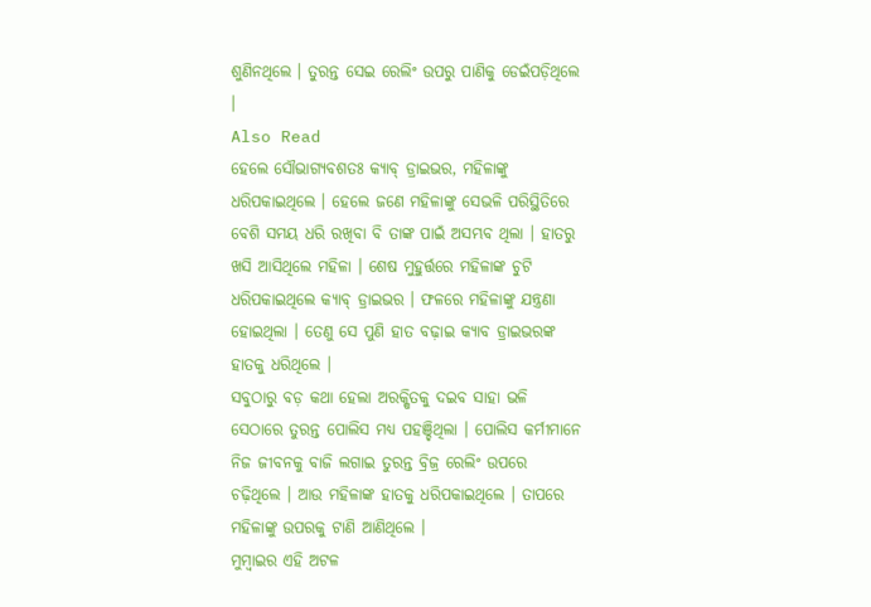ଶୁଣିନଥିଲେ । ତୁରନ୍ତ ସେଇ ରେଲିଂ ଉପରୁ ପାଣିକୁ ଡେଇଁପଡ଼ିଥିଲେ ।
Also Read
ହେଲେ ସୌଭାଗ୍ୟବଶତଃ କ୍ୟାବ୍ ଡ୍ରାଇଭର, ମହିଳାଙ୍କୁ ଧରିପକାଇଥିଲେ । ହେଲେ ଜଣେ ମହିଳାଙ୍କୁ ସେଭଳି ପରିସ୍ଥିତିରେ ବେଶି ସମୟ ଧରି ରଖିବା ବି ତାଙ୍କ ପାଇଁ ଅସମ୍ଭବ ଥିଲା । ହାତରୁ ଖସି ଆସିଥିଲେ ମହିଳା । ଶେଷ ମୁହୁର୍ତ୍ତରେ ମହିଳାଙ୍କ ଚୁଟି ଧରିପକାଇଥିଲେ କ୍ୟାବ୍ ଡ୍ରାଇଭର । ଫଳରେ ମହିଳାଙ୍କୁ ଯନ୍ତ୍ରଣା ହୋଇଥିଲା । ତେଣୁ ସେ ପୁଣି ହାତ ବଢ଼ାଇ କ୍ୟାବ ଡ୍ରାଇଭରଙ୍କ ହାତକୁ ଧରିଥିଲେ ।
ସବୁଠାରୁ ବଡ଼ କଥା ହେଲା ଅରକ୍ଷିତକୁ ଦଇବ ସାହା ଭଳି ସେଠାରେ ତୁରନ୍ତ ପୋଲିସ ମଧ୍ୟ ପହଞ୍ଚିଥିଲା । ପୋଲିସ କର୍ମୀମାନେ ନିଜ ଜୀବନକୁ ବାଜି ଲଗାଇ ତୁରନ୍ତ ବ୍ରିଜ୍ର ରେଲିଂ ଉପରେ ଚଢ଼ିଥିଲେ । ଆଉ ମହିଳାଙ୍କ ହାତକୁ ଧରିପକାଇଥିଲେ । ତାପରେ ମହିଳାଙ୍କୁ ଉପରକୁ ଟାଣି ଆଣିଥିଲେ ।
ମୁମ୍ବାଇର ଏହି ଅଟଳ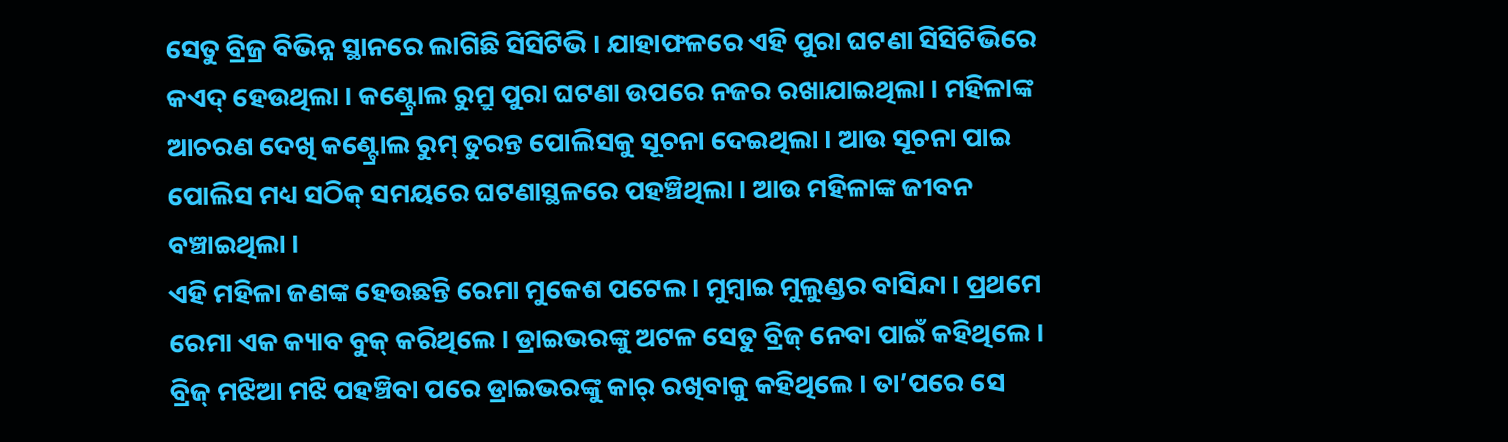ସେତୁ ବ୍ରିଜ୍ର ବିଭିନ୍ନ ସ୍ଥାନରେ ଲାଗିଛି ସିସିଟିଭି । ଯାହାଫଳରେ ଏହି ପୁରା ଘଟଣା ସିସିଟିଭିରେ କଏଦ୍ ହେଉଥିଲା । କଣ୍ଟ୍ରୋଲ ରୁମ୍ରୁ ପୁରା ଘଟଣା ଉପରେ ନଜର ରଖାଯାଇଥିଲା । ମହିଳାଙ୍କ ଆଚରଣ ଦେଖି କଣ୍ଟ୍ରୋଲ ରୁମ୍ ତୁରନ୍ତ ପୋଲିସକୁ ସୂଚନା ଦେଇଥିଲା । ଆଉ ସୂଚନା ପାଇ ପୋଲିସ ମଧ୍ୟ ସଠିକ୍ ସମୟରେ ଘଟଣାସ୍ଥଳରେ ପହଞ୍ଚିଥିଲା । ଆଉ ମହିଳାଙ୍କ ଜୀବନ ବଞ୍ଚାଇଥିଲା ।
ଏହି ମହିଳା ଜଣଙ୍କ ହେଉଛନ୍ତି ରେମା ମୁକେଶ ପଟେଲ । ମୁମ୍ବାଇ ମୁଲୁଣ୍ଡର ବାସିନ୍ଦା । ପ୍ରଥମେ ରେମା ଏକ କ୍ୟାବ ବୁକ୍ କରିଥିଲେ । ଡ୍ରାଇଭରଙ୍କୁ ଅଟଳ ସେତୁ ବ୍ରିଜ୍ ନେବା ପାଇଁ କହିଥିଲେ । ବ୍ରିଜ୍ ମଝିଆ ମଝି ପହଞ୍ଚିବା ପରେ ଡ୍ରାଇଭରଙ୍କୁ କାର୍ ରଖିବାକୁ କହିଥିଲେ । ତା’ପରେ ସେ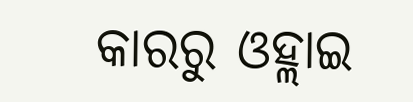କାରରୁ ଓହ୍ଲାଇ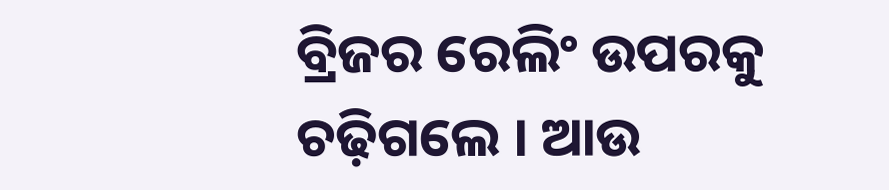ବ୍ରିଜର ରେଲିଂ ଉପରକୁ ଚଢ଼ିଗଲେ । ଆଉ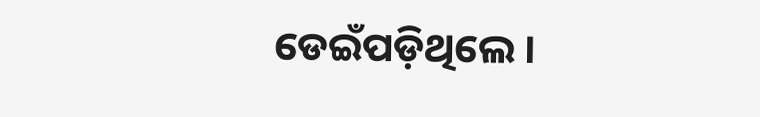ଡେଇଁପଡ଼ିଥିଲେ ।